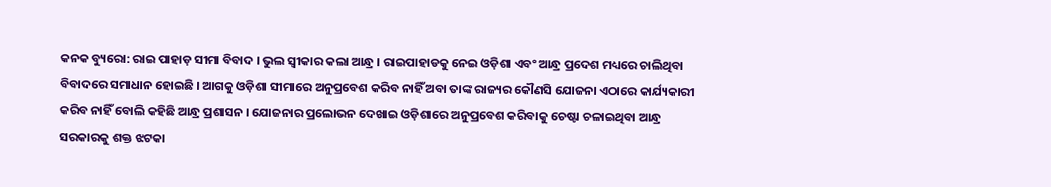କନକ ବ୍ୟୁରୋ: ରାଇ ପାହାଡ଼ ସୀମା ବିବାଦ । ଭୁଲ ସ୍ୱୀକାର କଲା ଆନ୍ଧ୍ର । ରାଇପାହାଡକୁ ନେଇ ଓଡ଼ିଶା ଏବଂ ଆନ୍ଧ୍ର ପ୍ରଦେଶ ମଧ୍ୟରେ ଚାଲିଥିବା ବିବାଦରେ ସମାଧାନ ହୋଇଛି । ଆଗକୁ ଓଡ଼ିଶା ସୀମାରେ ଅନୁପ୍ରବେଶ କରିବ ନାହିଁ ଅବା ତାଙ୍କ ରାଜ୍ୟର କୌଣସି ଯୋଜନା ଏଠାରେ କାର୍ଯ୍ୟକାରୀ କରିବ ନାହିଁ ବୋଲି କହିଛି ଆନ୍ଧ୍ର ପ୍ରଶାସନ । ଯୋଜନାର ପ୍ରଲୋଭନ ଦେଖାଇ ଓଡ଼ିଶାରେ ଅନୁପ୍ରବେଶ କରିବାକୁ ଚେଷ୍ଟା ଚଳାଇଥିବା ଆନ୍ଧ୍ର ସରକାରକୁ ଶକ୍ତ ଝଟକା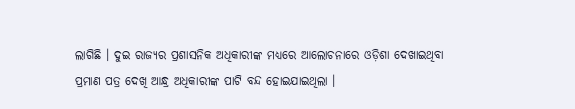ଲାଗିଛି । ଦୁଇ ରାଜ୍ୟର ପ୍ରଶାସନିକ ଅଧିକାରୀଙ୍କ ମଧ୍ୟରେ ଆଲୋଚନାରେ ଓଡ଼ିଶା ଦେଖାଇଥିବା ପ୍ରମାଣ ପତ୍ର ଦେଖି ଆନ୍ଧ୍ର ଅଧିକାରୀଙ୍କ ପାଟି ବନ୍ଦ ହୋଇଯାଇଥିଲା ।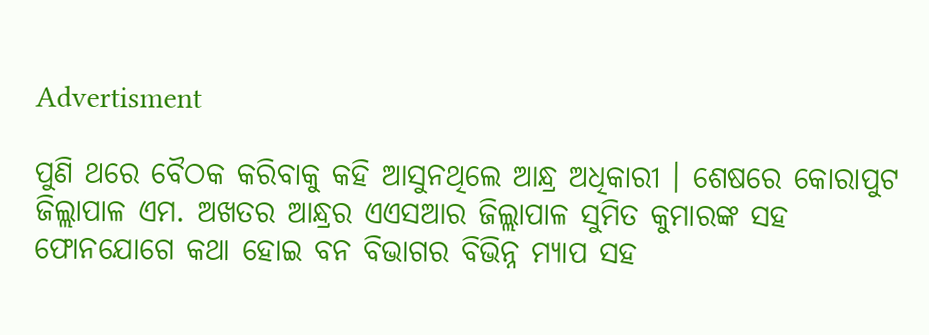Advertisment

ପୁଣି ଥରେ ବୈଠକ କରିବାକୁ କହି ଆସୁନଥିଲେ ଆନ୍ଧ୍ର ଅଧିକାରୀ । ଶେଷରେ କୋରାପୁଟ ଜିଲ୍ଲାପାଳ ଏମ. ଅଖତର ଆନ୍ଧ୍ରର ଏଏସଆର ଜିଲ୍ଲାପାଳ ସୁମିତ କୁମାରଙ୍କ ସହ ଫୋନଯୋଗେ କଥା ହୋଇ ବନ ବିଭାଗର ବିଭିନ୍ନ ମ୍ୟାପ ସହ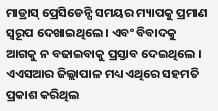ମାଡ୍ରାସ୍ ପ୍ରେସିଡେନ୍ସି ସମୟର ମ୍ୟାପକୁ ପ୍ରମାଣ ସ୍ୱରୂପ ଦେଖାଇଥିଲେ । ଏବଂ ବିବାଦକୁ ଆଗକୁ ନ ବଢାଇବାକୁ ପ୍ରସ୍ତାବ ଦେଇଥିଲେ । ଏଏସଆର ଜିଲ୍ଲାପାଳ ମଧ୍ୟ ଏଥିରେ ସହମତି ପ୍ରକାଶ କରିଥିଲ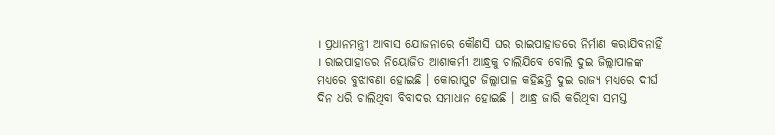। ପ୍ରଧାନମନ୍ତ୍ରୀ ଆବାସ ଯୋଜନାରେ କୌଣସି ଘର ରାଇପାହାଡରେ ନିର୍ମାଣ କରାଯିବନାହିଁ । ରାଇପାହାଡର ନିୟୋଜିତ ଆଶାକର୍ମୀ ଆନ୍ଧ୍ରକୁ ଚାଲିଯିବେ ବୋଲି ଦୁଇ ଜିଲ୍ଲାପାଳଙ୍କ ମଧ୍ୟରେ ବୁଝାବଣା ହୋଇଛି । କୋରାପୁଟ ଜିଲ୍ଲାପାଳ କହିଛନ୍ତି ଦୁଇ ରାଜ୍ୟ ମଧ୍ୟରେ ଦୀର୍ଘ ଦିନ ଧରି ଚାଲିଥିବା ବିବାଦର ସମାଧାନ ହୋଇଛି । ଆନ୍ଧ୍ର ଜାରି କରିଥିବା ସମସ୍ତ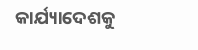କାର୍ଯ୍ୟାଦେଶକୁ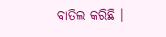ବାତିଲ କରିଛି ।